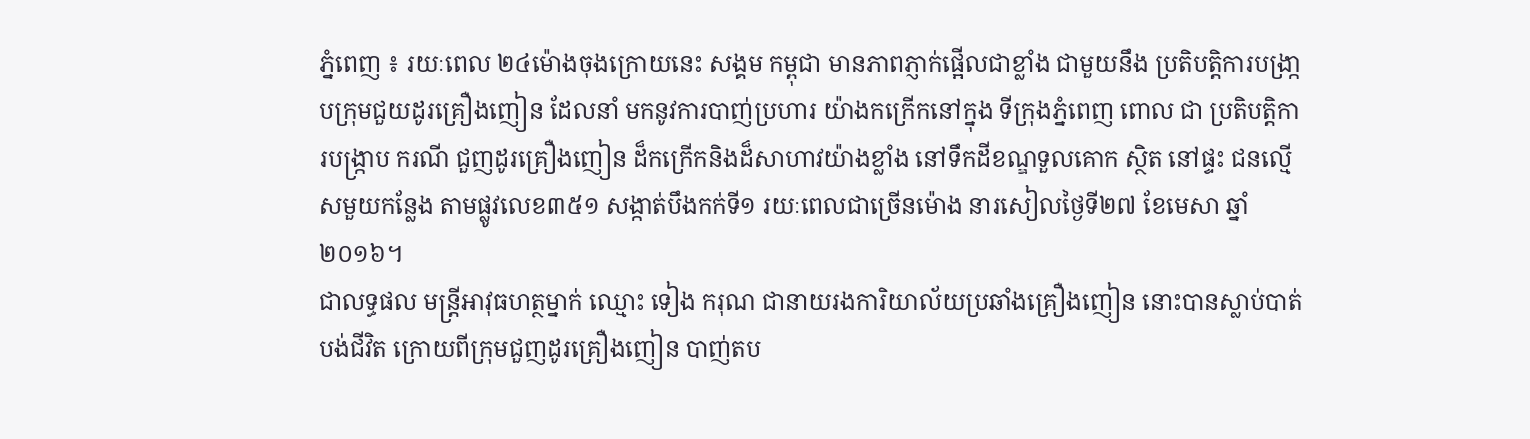ភ្នំពេញ ៖ រយៈពេល ២៤ម៉ោងចុងក្រោយនេះ សង្គម កម្ពុជា មានភាពភ្ញាក់ផ្អើលជាខ្លាំង ជាមួយនឹង ប្រតិបត្តិការបង្រា្កបក្រុមជួយដូរគ្រឿងញៀន ដែលនាំ មកនូវការបាញ់ប្រហារ យ៉ាងកក្រើកនៅក្នុង ទីក្រុងភ្នំពេញ ពោល ជា ប្រតិបត្តិការបង្ក្រាប ករណី ជួញដូរគ្រឿងញៀន ដ៏កក្រើកនិងដ៏សាហាវយ៉ាងខ្លាំង នៅទឹកដីខណ្ឌទួលគោក ស្ថិត នៅផ្ទះ ជនល្មើសមួយកន្លែង តាមផ្លូវលេខ៣៥១ សង្កាត់បឹងកក់ទី១ រយៈពេលជាច្រើនម៉ោង នារសៀលថ្ងៃទី២៧ ខែមេសា ឆ្នាំ២០១៦។
ជាលទ្ធផល មន្រ្តីអាវុធហត្ថម្នាក់ ឈ្មោះ ទៀង ករុណ ជានាយរងការិយាល័យប្រឆាំងគ្រឿងញៀន នោះបានស្លាប់បាត់បង់ជីវិត ក្រោយពីក្រុមជួញដូរគ្រឿងញៀន បាញ់តប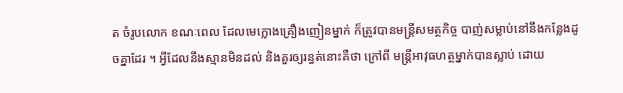ត ចំរូបលោក ខណៈពេល ដែលមេក្លោងគ្រឿងញៀនម្នាក់ ក៏ត្រូវបានមន្រ្តីសមត្ថកិច្ច បាញ់សម្លាប់នៅនឹងកន្លែងដូចគ្នាដែរ ។ អ្វីដែលនឹងស្មានមិនដល់ និងគួរឲ្យរន្ធត់នោះគឺថា ក្រៅពី មន្រ្តីអាវុធហត្ថម្នាក់បានស្លាប់ ដោយ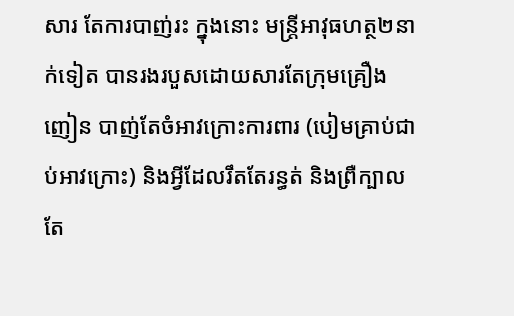សារ តែការបាញ់រះ ក្នុងនោះ មន្រ្តីអាវុធហត្ថ២នាក់ទៀត បានរងរបួសដោយសារតែក្រុមគ្រឿងញៀន បាញ់តែចំអាវក្រោះការពារ (បៀមគ្រាប់ជាប់អាវក្រោះ) និងអ្វីដែលរឹតតែរន្ធត់ និងព្រឺក្បាល តែ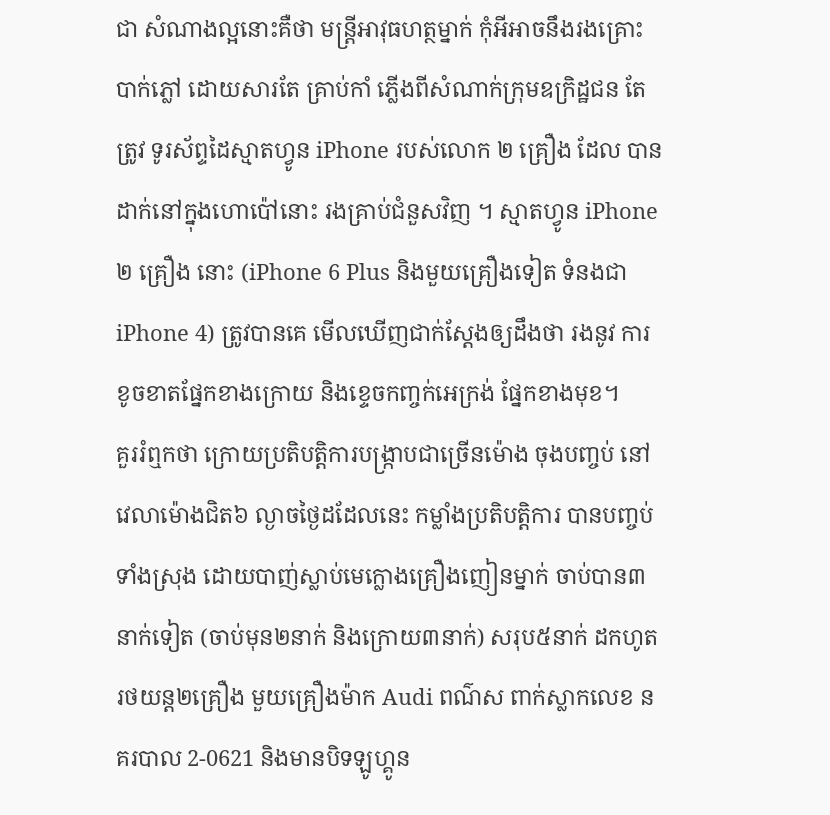ជា សំណាងល្អនោះគឺថា មន្រ្តីអាវុធហត្ថម្នាក់ កុំអីអាចនឹងរងគ្រោះបាក់ភ្លៅ ដោយសារតែ គ្រាប់កាំ ភ្លើងពីសំណាក់ក្រុមឧក្រិដ្ឋជន តែត្រូវ ទូរស័ព្ទដៃស្មាតហ្វូន iPhone របស់លោក ២ គ្រឿង ដែល បានដាក់នៅក្នុងហោប៉ៅនោះ រងគ្រាប់ជំនួសវិញ ។ ស្មាតហ្វូន iPhone ២ គ្រឿង នោះ (iPhone 6 Plus និងមួយគ្រឿងទៀត ទំនងជា iPhone 4) ត្រូវបានគេ មើលឃើញជាក់ស្តែងឲ្យដឹងថា រងនូវ ការខូចខាតផ្នែកខាងក្រោយ និងខ្ទេចកញ្ចក់អេក្រង់ ផ្នែកខាងមុខ។
គួររំឮកថា ក្រោយប្រតិបត្តិការបង្ក្រាបជាច្រើនម៉ោង ចុងបញ្ចប់ នៅវេលាម៉ោងជិត៦ ល្ងាចថ្ងៃដដែលនេះ កម្លាំងប្រតិបត្តិការ បានបញ្ចប់ទាំងស្រុង ដោយបាញ់ស្លាប់មេក្លោងគ្រឿងញៀនម្នាក់ ចាប់បាន៣នាក់ទៀត (ចាប់មុន២នាក់ និងក្រោយ៣នាក់) សរុប៥នាក់ ដកហូតរថយន្ត២គ្រឿង មួយគ្រឿងម៉ាក Audi ពណ៌ស ពាក់ស្លាកលេខ នគរបាល 2-0621 និងមានបិទឡូហ្គូន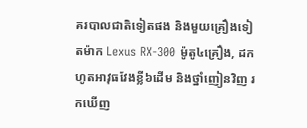គរបាលជាតិទៀតផង និងមួយគ្រឿងទៀតម៉ាក Lexus RX-300 ម៉ូតូ៤គ្រឿង, ដកហូតអាវុធវែងខ្លី៦ដើម និងថ្នាំញៀនវិញ រកឃើញ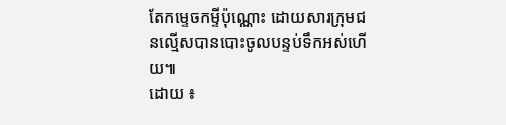តែកម្ទេចកម្ទីប៉ុណ្ណោះ ដោយសារក្រុមជនល្មើសបានបោះចូលបន្ទប់ទឹកអស់ហើយ៕
ដោយ ៖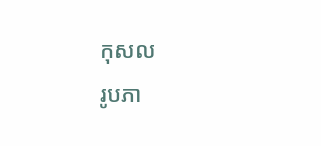កុសល
រូបភា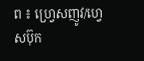ព ៖ ហ្វ្រេសញូវ/ហ្វេសប៊ុក